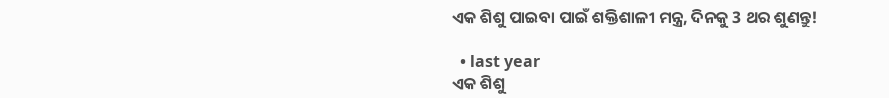ଏକ ଶିଶୁ ପାଇବା ପାଇଁ ଶକ୍ତିଶାଳୀ ମନ୍ତ୍ର, ଦିନକୁ 3 ଥର ଶୁଣନ୍ତୁ!

  • last year
ଏକ ଶିଶୁ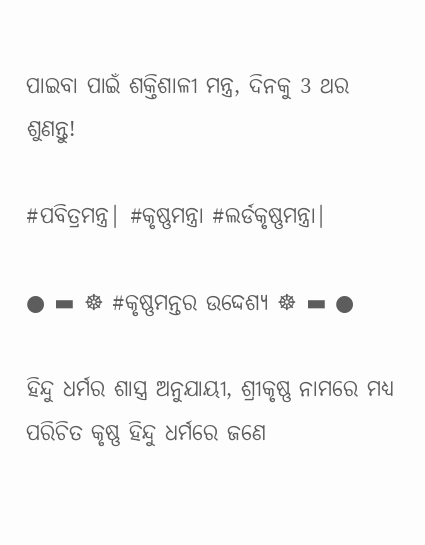ପାଇବା ପାଇଁ ଶକ୍ତିଶାଳୀ ମନ୍ତ୍ର, ଦିନକୁ 3 ଥର ଶୁଣନ୍ତୁ!

#ପବିତ୍ରମନ୍ତ୍ର| #କୃଷ୍ଣମନ୍ତ୍ରା #ଲର୍ଡକୃଷ୍ଣମନ୍ତ୍ରା|

● ▬ ☸ #କୃଷ୍ଣମନ୍ତର ଉଦ୍ଦେଶ୍ୟ ☸ ▬ ●

ହିନ୍ଦୁ ଧର୍ମର ଶାସ୍ତ୍ର ଅନୁଯାୟୀ, ଶ୍ରୀକୃଷ୍ଣ ନାମରେ ମଧ୍ୟ ପରିଚିତ କୃଷ୍ଣ ହିନ୍ଦୁ ଧର୍ମରେ ଜଣେ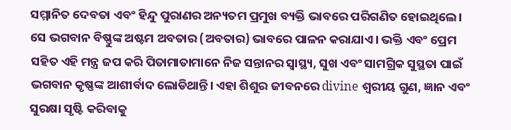ସମ୍ମାନିତ ଦେବତା ଏବଂ ହିନ୍ଦୁ ପୁରାଣର ଅନ୍ୟତମ ପ୍ରମୁଖ ବ୍ୟକ୍ତି ଭାବରେ ପରିଗଣିତ ହୋଇଥିଲେ। ସେ ଭଗବାନ ବିଷ୍ଣୁଙ୍କ ଅଷ୍ଟମ ଅବତାର (ଅବତାର) ଭାବରେ ପାଳନ କରାଯାଏ। ଭକ୍ତି ଏବଂ ପ୍ରେମ ସହିତ ଏହି ମନ୍ତ୍ର ଜପ କରି ପିତାମାତାମାନେ ନିଜ ସନ୍ତାନର ସ୍ୱାସ୍ଥ୍ୟ, ସୁଖ ଏବଂ ସାମଗ୍ରିକ ସୁସ୍ଥତା ପାଇଁ ଭଗବାନ କୃଷ୍ଣଙ୍କ ଆଶୀର୍ବାଦ ଲୋଡିଥାନ୍ତି। ଏହା ଶିଶୁର ଜୀବନରେ divine ଶ୍ୱରୀୟ ଗୁଣ, ଜ୍ଞାନ ଏବଂ ସୁରକ୍ଷା ସୃଷ୍ଟି କରିବାକୁ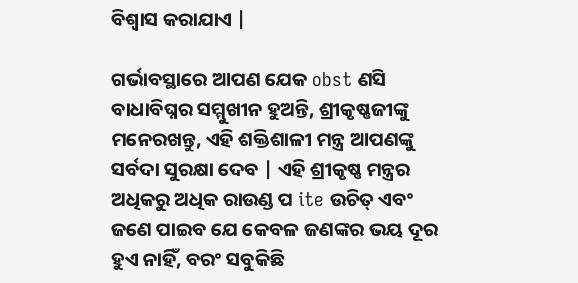ବିଶ୍ୱାସ କରାଯାଏ |

ଗର୍ଭାବସ୍ଥାରେ ଆପଣ ଯେକ obst ଣସି ବାଧାବିଘ୍ନର ସମ୍ମୁଖୀନ ହୁଅନ୍ତି, ଶ୍ରୀକୃଷ୍ଣଜୀଙ୍କୁ ମନେରଖନ୍ତୁ, ଏହି ଶକ୍ତିଶାଳୀ ମନ୍ତ୍ର ଆପଣଙ୍କୁ ସର୍ବଦା ସୁରକ୍ଷା ଦେବ | ଏହି ଶ୍ରୀକୃଷ୍ଣ ମନ୍ତ୍ରର ଅଧିକରୁ ଅଧିକ ରାଉଣ୍ଡ ପ ite ଉଚିତ୍ ଏବଂ ଜଣେ ପାଇବ ଯେ କେବଳ ଜଣଙ୍କର ଭୟ ଦୂର ହୁଏ ନାହିଁ, ବରଂ ସବୁକିଛି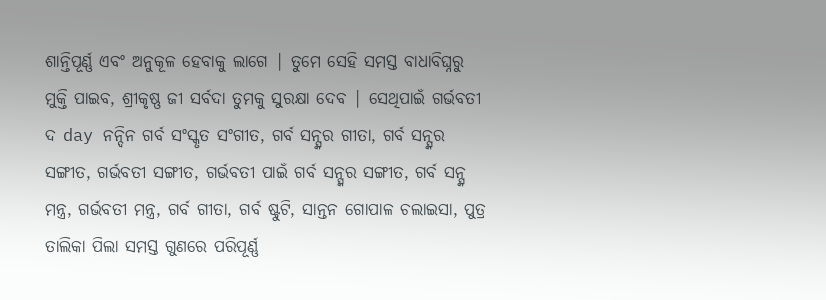ଶାନ୍ତିପୂର୍ଣ୍ଣ ଏବଂ ଅନୁକୂଳ ହେବାକୁ ଲାଗେ | ତୁମେ ସେହି ସମସ୍ତ ବାଧାବିଘ୍ନରୁ ମୁକ୍ତି ପାଇବ, ଶ୍ରୀକୃଷ୍ଣ ଜୀ ସର୍ବଦା ତୁମକୁ ସୁରକ୍ଷା ଦେବ | ସେଥିପାଇଁ ଗର୍ଭବତୀ ଦ day ନନ୍ଦିନ ଗର୍ବ ସଂସ୍କୃତ ସଂଗୀତ, ଗର୍ବ ସନ୍ସ୍କର ଗୀତା, ଗର୍ବ ସନ୍ସ୍କର ସଙ୍ଗୀତ, ଗର୍ଭବତୀ ସଙ୍ଗୀତ, ଗର୍ଭବତୀ ପାଇଁ ଗର୍ବ ସନ୍ସ୍କର ସଙ୍ଗୀତ, ଗର୍ବ ସନ୍ସ୍କ ମନ୍ତ୍ର, ଗର୍ଭବତୀ ମନ୍ତ୍ର, ଗର୍ବ ଗୀତା, ଗର୍ବ ଷ୍ଟୁଟି, ସାନ୍ତନ ଗୋପାଳ ଚଲାଇସା, ପୁତ୍ର ତାଲିକା ପିଲା ସମସ୍ତ ଗୁଣରେ ପରିପୂର୍ଣ୍ଣ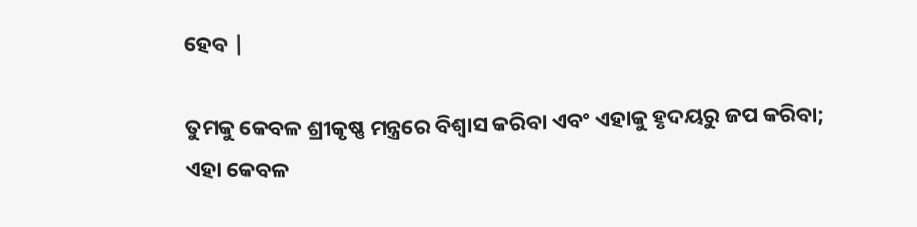ହେବ |

ତୁମକୁ କେବଳ ଶ୍ରୀକୃଷ୍ଣ ମନ୍ତ୍ରରେ ବିଶ୍ୱାସ କରିବା ଏବଂ ଏହାକୁ ହୃଦୟରୁ ଜପ କରିବା; ଏହା କେବଳ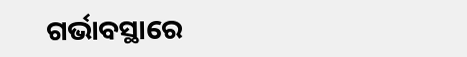ଗର୍ଭାବସ୍ଥାରେ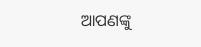ଆପଣଙ୍କୁ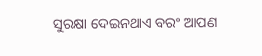ସୁରକ୍ଷା ଦେଇନଥାଏ ବରଂ ଆପଣ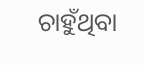ଚାହୁଁଥିବା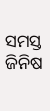ସମସ୍ତ ଜିନିଷ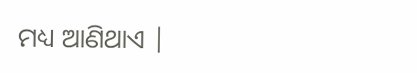ମଧ୍ୟ ଆଣିଥାଏ |